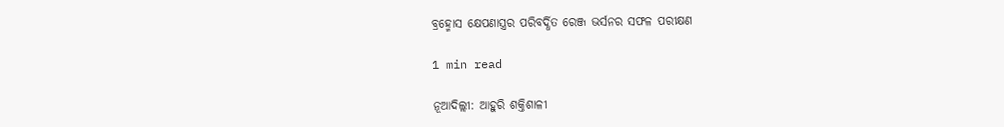ବ୍ରହ୍ମୋସ କ୍ଷେପଣାସ୍ତ୍ରର ପରିବର୍ଦ୍ଧିତ ରେଞ୍ଜ ଭର୍ସନର ସଫଳ ପରୀକ୍ଷଣ

1 min read

ନୂଆଦିଲ୍ଲୀ: ଆହୁରି ଶକ୍ତିଶାଳୀ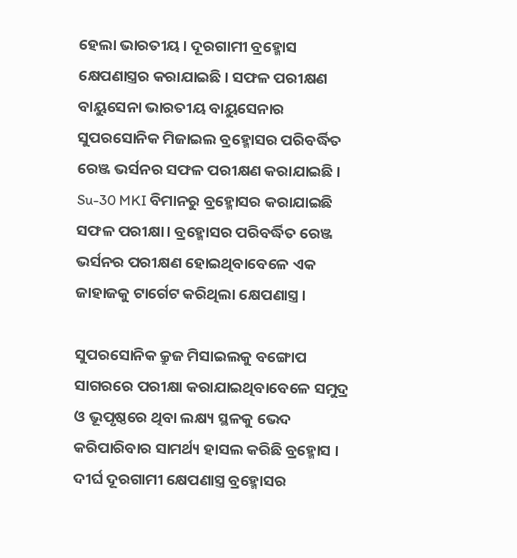ହେଲା ଭାରତୀୟ । ଦୂରଗାମୀ ବ୍ରହ୍ମୋସ କ୍ଷେପଣାସ୍ତ୍ରର କରାଯାଇଛି । ସଫଳ ପରୀକ୍ଷଣ ବାୟୁସେନା ଭାରତୀୟ ବାୟୁସେନାର ସୁପରସୋନିକ ମିଜାଇଲ ବ୍ରହ୍ମୋସର ପରିବର୍ଦ୍ଧିତ ରେଞ୍ଜ ଭର୍ସନର ସଫଳ ପରୀକ୍ଷଣ କରାଯାଇଛି । Su-30 MKI ବିମାନରୁ ବ୍ରହ୍ମୋସର କରାଯାଇଛି ସଫଳ ପରୀକ୍ଷା। ବ୍ରହ୍ମୋସର ପରିବର୍ଦ୍ଧିତ ରେଞ୍ଜ ଭର୍ସନର ପରୀକ୍ଷଣ ହୋଇଥିବାବେଳେ ଏକ ଜାହାଜକୁ ଟାର୍ଗେଟ କରିଥିଲା କ୍ଷେପଣାସ୍ତ୍ର ।

ସୁପରସୋନିକ କ୍ରୁଜ ମିସାଇଲକୁ ବଙ୍ଗୋପ ସାଗରରେ ପରୀକ୍ଷା କରାଯାଇଥିବାବେଳେ ସମୁଦ୍ର ଓ ଭୂପୃଷ୍ଠରେ ଥିବା ଲକ୍ଷ୍ୟ ସ୍ଥଳକୁ ଭେଦ କରିପାରିବାର ସାମର୍ଥ୍ୟ ହାସଲ କରିଛି ବ୍ରହ୍ମୋସ । ଦୀର୍ଘ ଦୂରଗାମୀ କ୍ଷେପଣାସ୍ତ୍ର ବ୍ରହ୍ମୋସର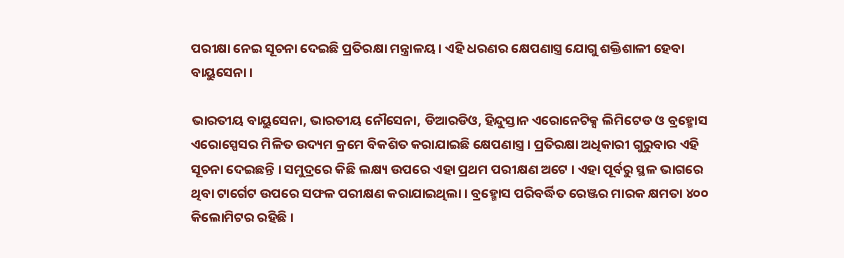ପରୀକ୍ଷା ନେଇ ସୂଚନା ଦେଇଛି ପ୍ରତିରକ୍ଷା ମନ୍ତ୍ରାଳୟ । ଏହି ଧରଣର କ୍ଷେପଣାସ୍ତ୍ର ଯୋଗୁ ଶକ୍ତିଶାଳୀ ହେବା ବାୟୁସେନା ।

ଭାରତୀୟ ବାୟୁସେନା, ଭାରତୀୟ ନୌସେନା, ଡିଆରଡିଓ, ହିନ୍ଦୁସ୍ତାନ ଏରୋନେଟିକ୍ସ ଲିମିଟେଡ ଓ ବ୍ରହ୍ମୋସ ଏରୋସ୍ପେସର ମିଳିତ ଉଦ୍ୟମ କ୍ରମେ ବିକଶିତ କରାଯାଇଛି କ୍ଷେପଣାସ୍ତ୍ର । ପ୍ରତିରକ୍ଷା ଅଧିକାରୀ ଗୁରୁବାର ଏହି ସୂଚନା ଦେଇଛନ୍ତି । ସମୁଦ୍ରରେ କିଛି ଲକ୍ଷ୍ୟ ଉପରେ ଏହା ପ୍ରଥମ ପରୀକ୍ଷଣ ଅଟେ । ଏହା ପୂର୍ବରୁ ସ୍ଥଳ ଭାଗରେ ଥିବା ଟାର୍ଗେଟ ଉପରେ ସଫଳ ପରୀକ୍ଷଣ କରାଯାଇଥିଲା । ବ୍ରହ୍ମୋସ ପରିବର୍ଦ୍ଧିତ ରେଞ୍ଜର ମାରକ କ୍ଷମତା ୪୦୦ କିଲୋମିଟର ରହିଛି ।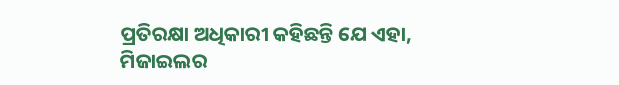ପ୍ରତିରକ୍ଷା ଅଧିକାରୀ କହିଛନ୍ତି ଯେ ଏହା, ମିଜାଇଲର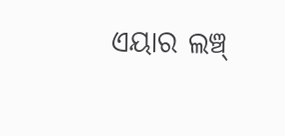ଏୟାର ଲଞ୍ଚ୍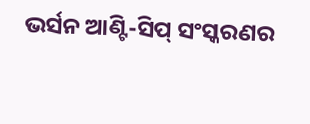ଭର୍ସନ ଆଣ୍ଟି-ସିପ୍ ସଂସ୍କରଣର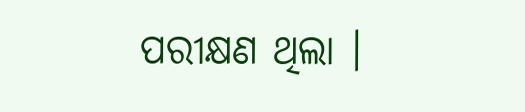ପରୀକ୍ଷଣ ଥିଲା ।